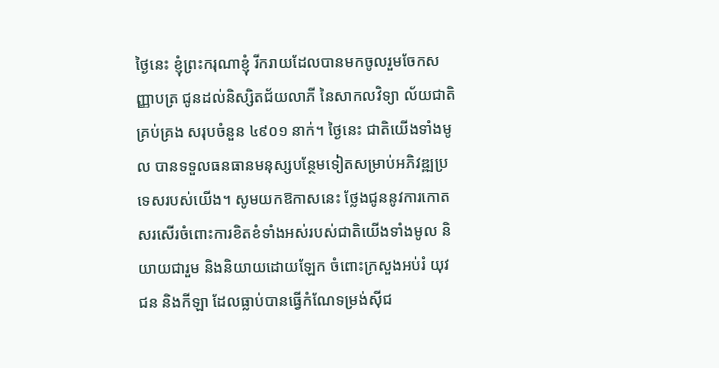ថ្ងៃនេះ ខ្ញុំព្រះករុណាខ្ញុំ រីករាយដែលបានមកចូលរួមចែកសញ្ញាបត្រ ជូនដល់និស្សិតជ័យលាភី នៃសាកលវិទ្យា ល័យជាតិគ្រប់គ្រង សរុបចំនួន ៤៩០១ នាក់។ ថ្ងៃនេះ ជាតិយើងទាំងមូល បានទទួលធនធានមនុស្សបន្ថែមទៀតសម្រាប់អភិវឌ្ឍប្រទេសរបស់យើង។ សូមយកឱកាសនេះ ថ្លែងជូននូវការកោតសរសើរចំពោះការខិតខំទាំងអស់របស់ជាតិយើងទាំងមូល និយាយជារួម និងនិយាយដោយឡែក ចំពោះក្រសួងអប់រំ យុវជន និងកីឡា ដែលធ្លាប់បានធ្វើកំណែទម្រង់ស៊ីជ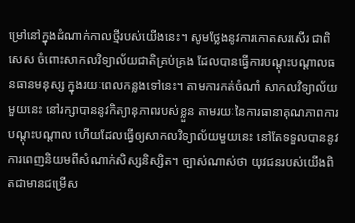ម្រៅនៅក្នុងដំណាក់កាលថ្មីរបស់យើងនេះ។ សូមថ្លែងនូវការកោតសរសើរ ជាពិសេស ចំពោះសាកលវិទ្យាល័យជាតិគ្រប់គ្រង ដែលបានធ្វើការបណ្តុះបណ្តាលធនធានមនុស្ស ក្នុងរយៈពេលកន្លងទៅនេះ។ តាមការកត់ចំណាំ សាកលវិទ្យាល័យមួយនេះ នៅរក្សាបាននូវកិត្យានុភាពរបស់ខ្លួន តាមរយៈនៃការធានាគុណភាពការបណ្តុះបណ្តាល ហើយដែលធ្វើឲ្យសាកលវិទ្យាល័យមួយនេះ នៅតែទទួលបាននូវការពេញនិយមពីសំណាក់សិស្សនិស្សិត។ ច្បាស់ណាស់ថា យុវជនរបស់យើងពិតជាមានជម្រើស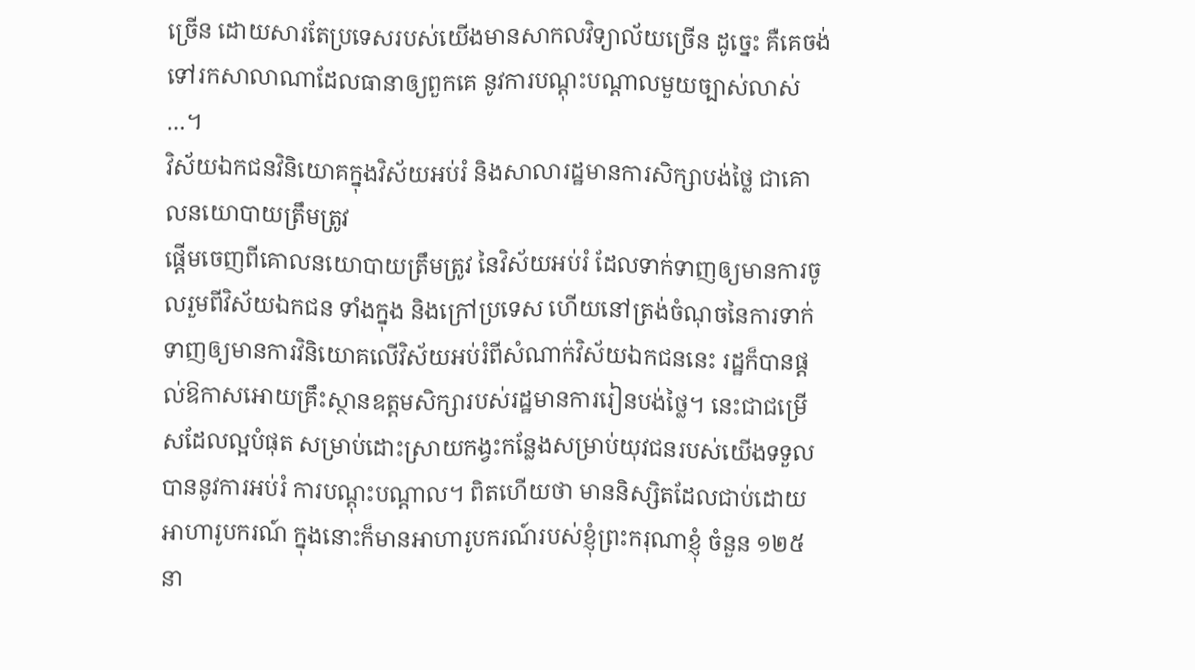ច្រើន ដោយសារតែប្រទេសរបស់យើងមានសាកលវិទ្យាល័យច្រើន ដូច្នេះ គឺគេចង់ទៅរកសាលាណាដែលធានាឲ្យពួកគេ នូវការបណ្តុះបណ្តាលមួយច្បាស់លាស់ …។
វិស័យឯកជនវិនិយោគក្នុងវិស័យអប់រំ និងសាលារដ្ឋមានការសិក្សាបង់ថ្លៃ ជាគោលនយោបាយត្រឹមត្រូវ
ផ្តើមចេញពីគោលនយោបាយត្រឹមត្រូវ នៃវិស័យអប់រំ ដែលទាក់ទាញឲ្យមានការចូលរួមពីវិស័យឯកជន ទាំងក្នុង និងក្រៅប្រទេស ហើយនៅត្រង់ចំណុចនៃការទាក់ទាញឲ្យមានការវិនិយោគលើវិស័យអប់រំពីសំណាក់វិស័យឯកជននេះ រដ្ឋក៏បានផ្តល់ឱកាសអោយគ្រឹះស្ថានឧត្តមសិក្សារបស់រដ្ឋមានការរៀនបង់ថ្លៃ។ នេះជាជម្រើសដែលល្អបំផុត សម្រាប់ដោះស្រាយកង្វះកន្លែងសម្រាប់យុវជនរបស់យើងទទួលបាននូវការអប់រំ ការបណ្តុះបណ្តាល។ ពិតហើយថា មាននិស្សិតដែលជាប់ដោយអាហារូបករណ៍ ក្នុងនោះក៏មានអាហារូបករណ៍របស់ខ្ញុំព្រះករុណាខ្ញុំ ចំនួន ១២៥ នា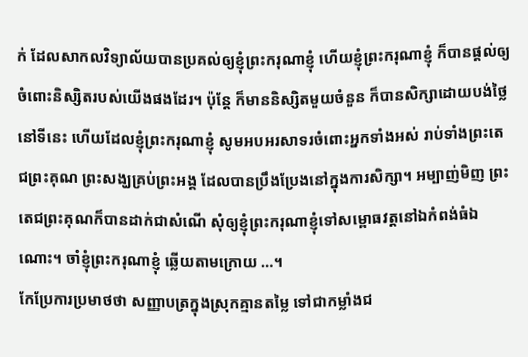ក់ ដែលសាកលវិទ្យាល័យបានប្រគល់ឲ្យខ្ញុំព្រះករុណាខ្ញុំ ហើយខ្ញុំព្រះករុណាខ្ញុំ ក៏បានផ្តល់ឲ្យចំពោះនិស្សិតរបស់យើងផងដែរ។ ប៉ុន្តែ ក៏មាននិស្សិតមួយចំនួន ក៏បានសិក្សាដោយបង់ថ្លៃ នៅទីនេះ ហើយដែលខ្ញុំព្រះករុណាខ្ញុំ សូមអបអរសាទរចំពោះអ្នកទាំងអស់ រាប់ទាំងព្រះតេជព្រះគុណ ព្រះសង្ឃគ្រប់ព្រះអង្គ ដែលបានប្រឹងប្រែងនៅក្នុងការសិក្សា។ អម្បាញ់មិញ ព្រះតេជព្រះគុណក៏បានដាក់ជាសំណើ សុំឲ្យខ្ញុំព្រះករុណាខ្ញុំទៅសម្ពោធវត្តនៅឯកំពង់ធំឯណោះ។ ចាំខ្ញុំព្រះករុណាខ្ញុំ ឆ្លើយតាមក្រោយ …។
កែប្រែការប្រមាថថា សញ្ញាបត្រក្នុងស្រុកគ្មានតម្លៃ ទៅជាកម្លាំងជ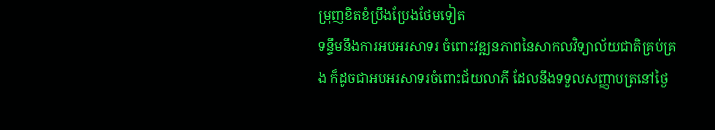ម្រុញខិតខំប្រឹងប្រែងថែមទៀត
ទន្ទឹមនឹងការអបអរសាទរ ចំពោះវឌ្ឍនភាពនៃសាកលវិទ្យាល័យជាតិគ្រប់គ្រង ក៏ដូចជាអបអរសាទរចំពោះជ័យលាភី ដែលនឹងទទួលសញ្ញាបត្រនៅថ្ងៃ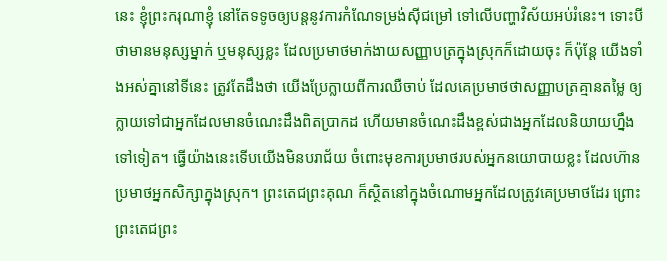នេះ ខ្ញុំព្រះករុណាខ្ញុំ នៅតែទទូចឲ្យបន្តនូវការកំណែទម្រង់ស៊ីជម្រៅ ទៅលើបញ្ហាវិស័យអប់រំនេះ។ ទោះបីថាមានមនុស្សម្នាក់ ឬមនុស្សខ្លះ ដែលប្រមាថមាក់ងាយសញ្ញាបត្រក្នុងស្រុកក៏ដោយចុះ ក៏ប៉ុន្តែ យើងទាំងអស់គ្នានៅទីនេះ ត្រូវតែដឹងថា យើងប្រែក្លាយពីការឈឺចាប់ ដែលគេប្រមាថថាសញ្ញាបត្រគ្មានតម្លៃ ឲ្យក្លាយទៅជាអ្នកដែលមានចំណេះដឹងពិតប្រាកដ ហើយមានចំណេះដឹងខ្ពស់ជាងអ្នកដែលនិយាយហ្នឹងទៅទៀត។ ធ្វើយ៉ាងនេះទើបយើងមិនបរាជ័យ ចំពោះមុខការប្រមាថរបស់អ្នកនយោបាយខ្លះ ដែលហ៊ានប្រមាថអ្នកសិក្សាក្នុងស្រុក។ ព្រះតេជព្រះគុណ ក៏ស្ថិតនៅក្នុងចំណោមអ្នកដែលត្រូវគេប្រមាថដែរ ព្រោះព្រះតេជព្រះ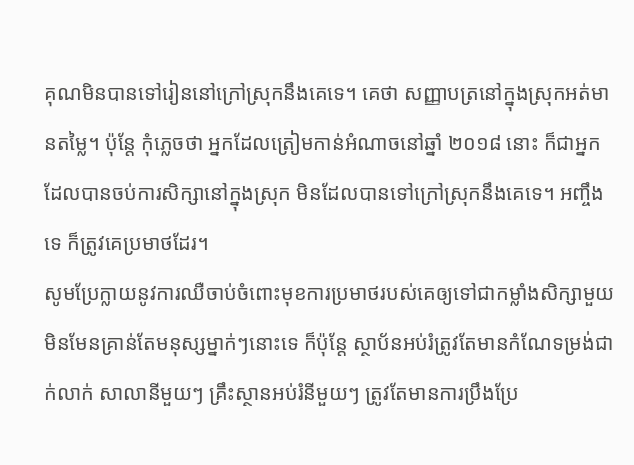គុណមិនបានទៅរៀននៅក្រៅស្រុកនឹងគេទេ។ គេថា សញ្ញាបត្រនៅក្នុងស្រុកអត់មានតម្លៃ។ ប៉ុន្តែ កុំភ្លេចថា អ្នកដែលត្រៀមកាន់អំណាចនៅឆ្នាំ ២០១៨ នោះ ក៏ជាអ្នកដែលបានចប់ការសិក្សានៅក្នុងស្រុក មិនដែលបានទៅក្រៅស្រុកនឹងគេទេ។ អញ្ចឹងទេ ក៏ត្រូវគេប្រមាថដែរ។
សូមប្រែក្លាយនូវការឈឺចាប់ចំពោះមុខការប្រមាថរបស់គេឲ្យទៅជាកម្លាំងសិក្សាមួយ មិនមែនគ្រាន់តែមនុស្សម្នាក់ៗនោះទេ ក៏ប៉ុន្តែ ស្ថាប័នអប់រំត្រូវតែមានកំណែទម្រង់ជាក់លាក់ សាលានីមួយៗ គ្រឹះស្ថានអប់រំនីមួយៗ ត្រូវតែមានការប្រឹងប្រែ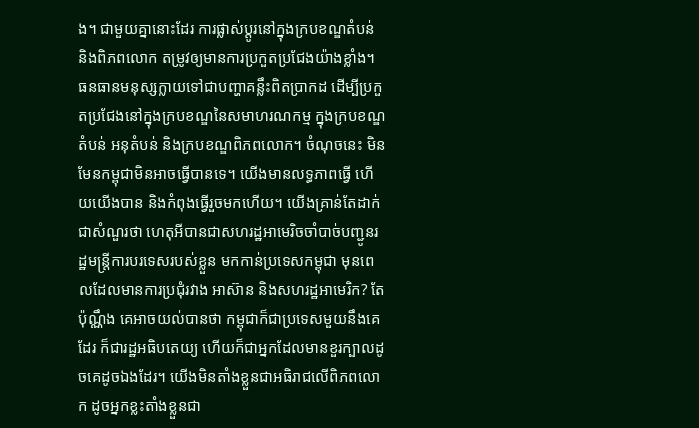ង។ ជាមួយគ្នានោះដែរ ការផ្លាស់ប្តូរនៅក្នុងក្របខណ្ឌតំបន់ និងពិភពលោក តម្រូវឲ្យមានការប្រកួតប្រជែងយ៉ាងខ្លាំង។ ធនធានមនុស្សក្លាយទៅជាបញ្ហាគន្លឹះពិតប្រាកដ ដើម្បីប្រកួតប្រជែងនៅក្នុងក្របខណ្ឌនៃសមាហរណកម្ម ក្នុងក្របខណ្ឌតំបន់ អនុតំបន់ និងក្របខណ្ឌពិភពលោក។ ចំណុចនេះ មិនមែនកម្ពុជាមិនអាចធ្វើបានទេ។ យើងមានលទ្ធភាពធ្វើ ហើយយើងបាន និងកំពុងធ្វើរួចមកហើយ។ យើងគ្រាន់តែដាក់ជាសំណួរថា ហេតុអីបានជាសហរដ្ឋអាមេរិចចាំបាច់បញ្ជូនរដ្ឋមន្រ្តីការបរទេសរបស់ខ្លួន មកកាន់ប្រទេសកម្ពុជា មុនពេលដែលមានការប្រជុំរវាង អាស៊ាន និងសហរដ្ឋអាមេរិក? តែប៉ុណ្ណឹង គេអាចយល់បានថា កម្ពុជាក៏ជាប្រទេសមួយនឹងគេដែរ ក៏ជារដ្ឋអធិបតេយ្យ ហើយក៏ជាអ្នកដែលមានខួរក្បាលដូចគេដូចឯងដែរ។ យើងមិនតាំងខ្លួនជាអធិរាជលើពិភពលោក ដូចអ្នកខ្លះតាំងខ្លួនជា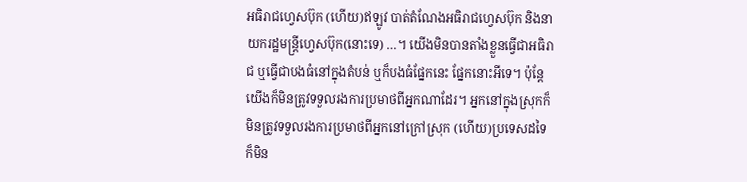អធិរាជហ្វេសប៊ុក (ហើយ)ឥឡូវ បាត់តំណែងអធិរាជហ្វេសប៊ុក និងនាយករដ្ឋមន្រ្តីហ្វេសប៊ុក(នោះទេ) …។ យើងមិនបានតាំងខ្លួនធ្វើជាអធិរាជ ឬធ្វើជាបងធំនៅក្នុងតំបន់ ឬក៏បងធំផ្នែកនេះ ផ្នែកនោះអីទេ។ ប៉ុន្តែ យើងក៏មិនត្រូវទទួលរងការប្រមាថពីអ្នកណាដែរ។ អ្នកនៅក្នុងស្រុកក៏មិនត្រូវទទួលរងការប្រមាថពីអ្នកនៅក្រៅស្រុក (ហើយ)ប្រទេសដទៃ ក៏មិន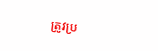ត្រូវប្រ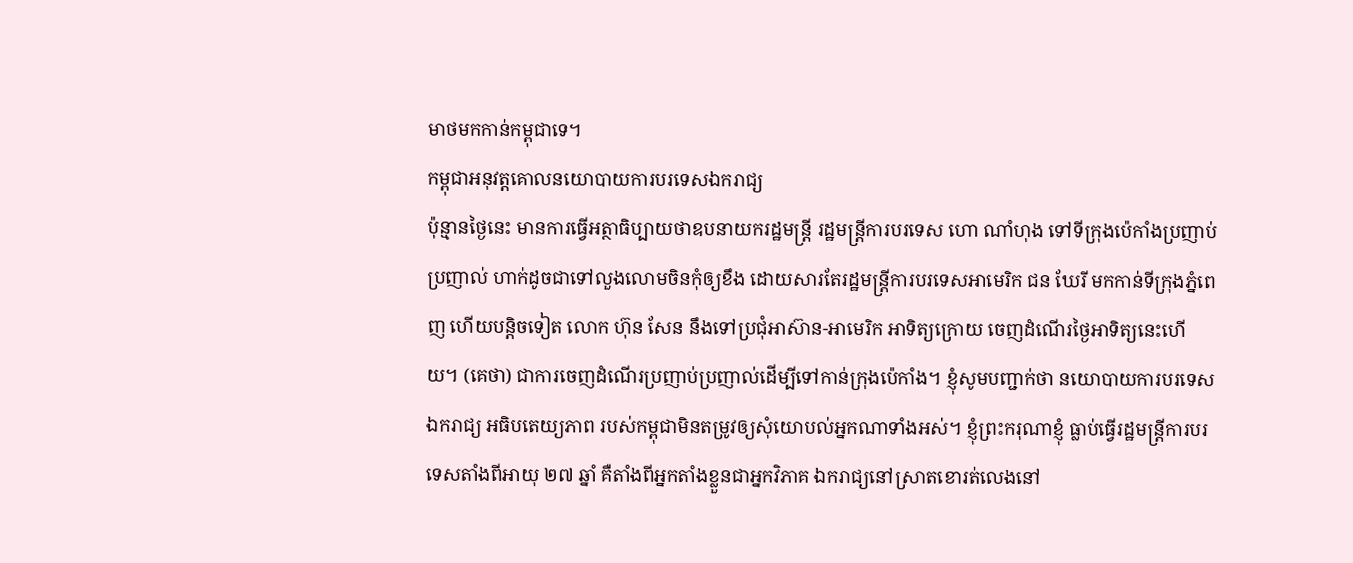មាថមកកាន់កម្ពុជាទេ។
កម្ពុជាអនុវត្តគោលនយោបាយការបរទេសឯករាជ្យ
ប៉ុន្មានថ្ងៃនេះ មានការធ្វើអត្ថាធិប្បាយថាឧបនាយករដ្ឋមន្រ្តី រដ្ឋមន្រ្តីការបរទេស ហោ ណាំហុង ទៅទីក្រុងប៉េកាំងប្រញាប់ប្រញាល់ ហាក់ដូចជាទៅលួងលោមចិនកុំឲ្យខឹង ដោយសារតែរដ្ឋមន្រ្តីការបរទេសអាមេរិក ជន ឃែរី មកកាន់ទីក្រុងភ្នំពេញ ហើយបន្តិចទៀត លោក ហ៊ុន សែន នឹងទៅប្រជុំអាស៊ាន-អាមេរិក អាទិត្យក្រោយ ចេញដំណើរថ្ងៃអាទិត្យនេះហើយ។ (គេថា) ជាការចេញដំណើរប្រញាប់ប្រញាល់ដើម្បីទៅកាន់ក្រុងប៉េកាំង។ ខ្ញុំសូមបញ្ជាក់ថា នយោបាយការបរទេសឯករាជ្យ អធិបតេយ្យភាព របស់កម្ពុជាមិនតម្រូវឲ្យសុំយោបល់អ្នកណាទាំងអស់។ ខ្ញុំព្រះករុណាខ្ញុំ ធ្លាប់ធ្វើរដ្ឋមន្រ្តីការបរទេសតាំងពីអាយុ ២៧ ឆ្នាំ គឺតាំងពីអ្នកតាំងខ្លួនជាអ្នកវិភាគ ឯករាជ្យនៅស្រាតខោរត់លេងនៅ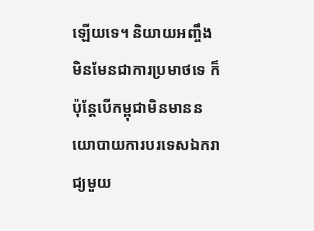ឡើយទេ។ និយាយអញ្ចឹង មិនមែនជាការប្រមាថទេ ក៏ប៉ុន្តែបើកម្ពុជាមិនមាននយោបាយការបរទេសឯករាជ្យមួយ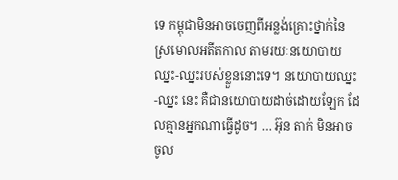ទេ កម្ពុជាមិនអាចចេញពីអន្លង់គ្រោះថ្នាក់នៃស្រមោលអតីតកាល តាមរយៈនយោបាយឈ្នះ-ឈ្នះរបស់ខ្លួននោះទេ។ នយោបាយឈ្នះ-ឈ្នះ នេះ គឺជានយោបាយដាច់ដោយឡែក ដែលគ្មានអ្នកណាធ្វើដូច។ … អ៊ុន តាក់ មិនអាចចូល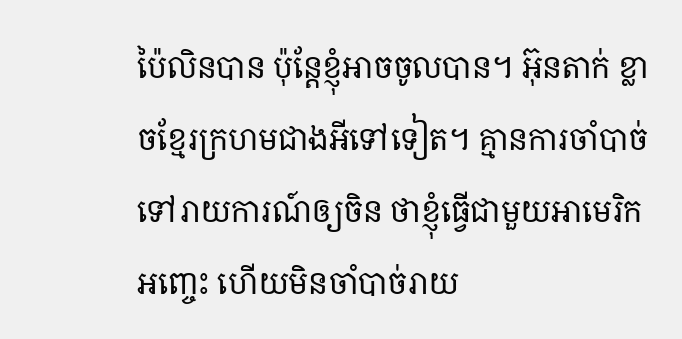ប៉ៃលិនបាន ប៉ុន្តែខ្ញុំអាចចូលបាន។ អ៊ុនតាក់ ខ្លាចខ្មែរក្រហមជាងអីទៅទៀត។ គ្មានការចាំបាច់ទៅរាយការណ៍ឲ្យចិន ថាខ្ញុំធ្វើជាមួយអាមេរិក អញ្ចេះ ហើយមិនចាំបាច់រាយ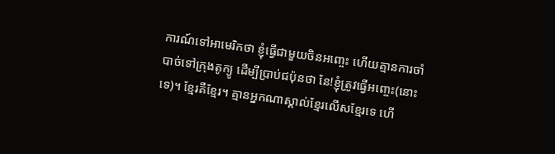ការណ៍ទៅអាមេរិកថា ខ្ញុំធ្វើជាមួយចិនអញ្ចេះ ហើយគ្មានការចាំបាច់ទៅក្រុងតូក្យូ ដើម្បីប្រាប់ជប៉ុនថា នែ!ខ្ញុំត្រូវធ្វើអញ្ចេះ(នោះទេ)។ ខ្មែរគឺខ្មែរ។ គ្មានអ្នកណាស្គាល់ខ្មែរលើសខ្មែរទេ ហើ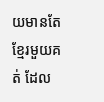យមានតែខ្មែរមួយគត់ ដែល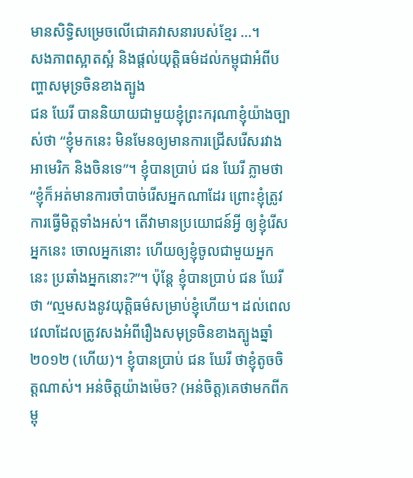មានសិទ្ធិសម្រេចលើជោគវាសនារបស់ខ្មែរ …។
សងភាពស្អាតស្អំ និងផ្តល់យុត្តិធម៌ដល់កម្ពុជាអំពីបញ្ហាសមុទ្រចិនខាងត្បូង
ជន ឃែរី បាននិយាយជាមួយខ្ញុំព្រះករុណាខ្ញុំយ៉ាងច្បាស់ថា “ខ្ញុំមកនេះ មិនមែនឲ្យមានការជ្រើសរើសរវាង អាមេរិក និងចិនទេ”។ ខ្ញុំបានប្រាប់ ជន ឃែរី ភ្លាមថា “ខ្ញុំក៏អត់មានការចាំបាច់រើសអ្នកណាដែរ ព្រោះខ្ញុំត្រូវការធ្វើមិត្តទាំងអស់។ តើវាមានប្រយោជន៍អ្វី ឲ្យខ្ញុំរើសអ្នកនេះ ចោលអ្នកនោះ ហើយឲ្យខ្ញុំចូលជាមួយអ្នកនេះ ប្រឆាំងអ្នកនោះ?”។ ប៉ុន្តែ ខ្ញុំបានប្រាប់ ជន ឃែរី ថា “ល្មមសងនូវយុត្តិធម៌សម្រាប់ខ្ញុំហើយ។ ដល់ពេលវេលាដែលត្រូវសងអំពីរឿងសមុទ្រចិនខាងត្បូងឆ្នាំ ២០១២ (ហើយ)។ ខ្ញុំបានប្រាប់ ជន ឃែរី ថាខ្ញុំតូចចិត្តណាស់។ អន់ចិត្តយ៉ាងម៉េច? (អន់ចិត្ត)គេថាមកពីកម្ពុ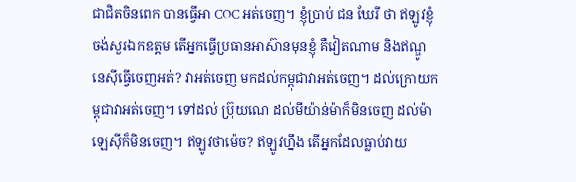ជាជិតចិនពេក បានធ្វើអា COC អត់ចេញ។ ខ្ញុំប្រាប់ ជន ឃែរី ថា ឥឡូវខ្ញុំចង់សួរឯកឧត្តម តើអ្នកធ្វើប្រធានអាស៊ានមុនខ្ញុំ គឺវៀតណាម និងឥណ្ឌូនេស៊ីធ្វើចេញអត់? វាអត់ចេញ មកដល់កម្ពុជាវាអត់ចេញ។ ដល់ក្រោយកម្ពុជាវាអត់ចេញ។ ទៅដល់ ប្រ៊ុយណេ ដល់មីយ៉ាន់ម៉ាក៏មិនចេញ ដល់ម៉ាឡេស៊ីក៏មិនចេញ។ ឥឡូវថាម៉េច? ឥឡូវហ្នឹង តើអ្នកដែលធ្លាប់វាយ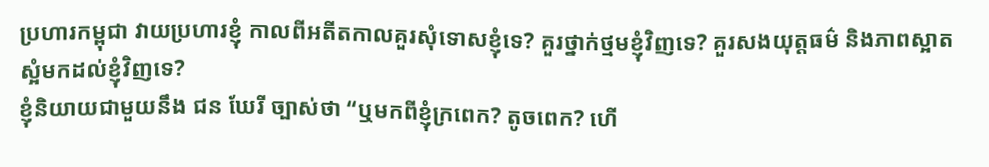ប្រហារកម្ពុជា វាយប្រហារខ្ញុំ កាលពីអតីតកាលគួរសុំទោសខ្ញុំទេ? គួរថ្នាក់ថ្មមខ្ញុំវិញទេ? គួរសងយុត្តធម៌ និងភាពស្អាតស្អំមកដល់ខ្ញុំវិញទេ?
ខ្ញុំនិយាយជាមួយនឹង ជន ឃែរី ច្បាស់ថា “ឬមកពីខ្ញុំក្រពេក? តូចពេក? ហើ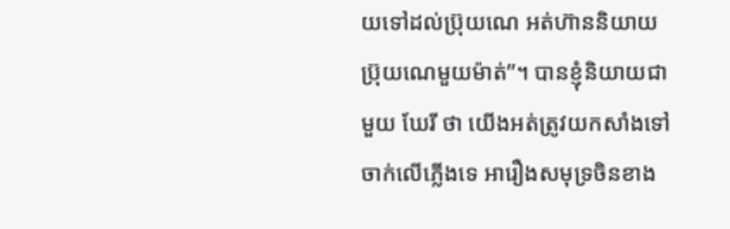យទៅដល់ប្រ៊ុយណេ អត់ហ៊ាននិយាយប្រ៊ុយណេមួយម៉ាត់”។ បានខ្ញុំនិយាយជាមួយ ឃែរី ថា យើងអត់ត្រូវយកសាំងទៅចាក់លើភ្លើងទេ អារឿងសមុទ្រចិនខាង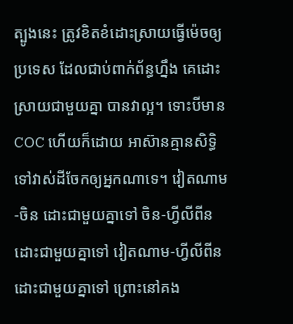ត្បូងនេះ ត្រូវខិតខំដោះស្រាយធ្វើម៉េចឲ្យប្រទេស ដែលជាប់ពាក់ព័ន្ធហ្នឹង គេដោះស្រាយជាមួយគ្នា បានវាល្អ។ ទោះបីមាន COC ហើយក៏ដោយ អាស៊ានគ្មានសិទ្ធិទៅវាស់ដីចែកឲ្យអ្នកណាទេ។ វៀតណាម-ចិន ដោះជាមួយគ្នាទៅ ចិន-ហ្វីលីពីនដោះជាមួយគ្នាទៅ វៀតណាម-ហ្វីលីពីនដោះជាមួយគ្នាទៅ ព្រោះនៅគង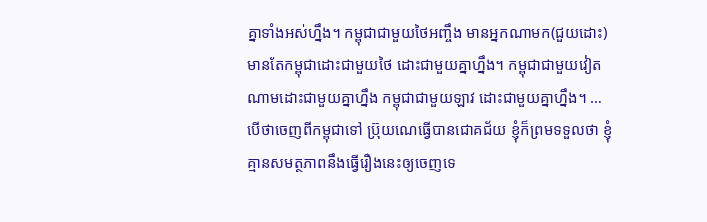គ្នាទាំងអស់ហ្នឹង។ កម្ពុជាជាមួយថៃអញ្ចឹង មានអ្នកណាមក(ជួយដោះ) មានតែកម្ពុជាដោះជាមួយថៃ ដោះជាមួយគ្នាហ្នឹង។ កម្ពុជាជាមួយវៀតណាមដោះជាមួយគ្នាហ្នឹង កម្ពុជាជាមួយឡាវ ដោះជាមួយគ្នាហ្នឹង។ … បើថាចេញពីកម្ពុជាទៅ ប្រ៊ុយណេធ្វើបានជោគជ័យ ខ្ញុំក៏ព្រមទទួលថា ខ្ញុំគ្មានសមត្ថភាពនឹងធ្វើរឿងនេះឲ្យចេញទេ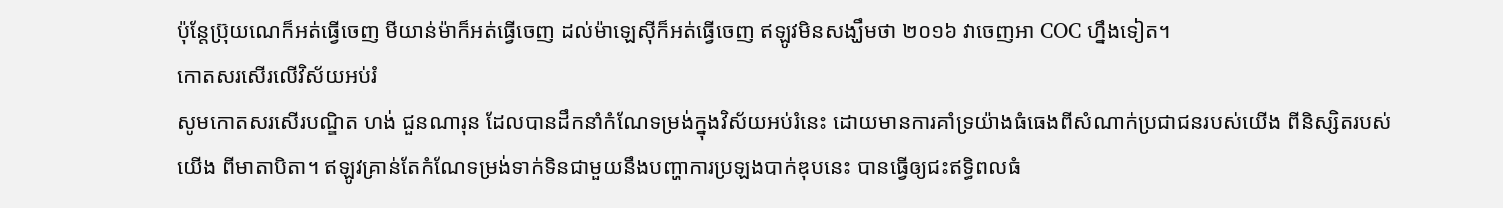ប៉ុន្តែប្រ៊ុយណេក៏អត់ធ្វើចេញ មីយាន់ម៉ាក៏អត់ធ្វើចេញ ដល់ម៉ាឡេស៊ីក៏អត់ធ្វើចេញ ឥឡូវមិនសង្ឃឹមថា ២០១៦ វាចេញអា COC ហ្នឹងទៀត។
កោតសរសើរលើវិស័យអប់រំ
សូមកោតសរសើរបណ្ឌិត ហង់ ជួនណារុន ដែលបានដឹកនាំកំណែទម្រង់ក្នុងវិស័យអប់រំនេះ ដោយមានការគាំទ្រយ៉ាងធំធេងពីសំណាក់ប្រជាជនរបស់យើង ពីនិស្សិតរបស់យើង ពីមាតាបិតា។ ឥឡូវគ្រាន់តែកំណែទម្រង់ទាក់ទិនជាមួយនឹងបញ្ហាការប្រឡងបាក់ឌុបនេះ បានធ្វើឲ្យជះឥទ្ធិពលធំ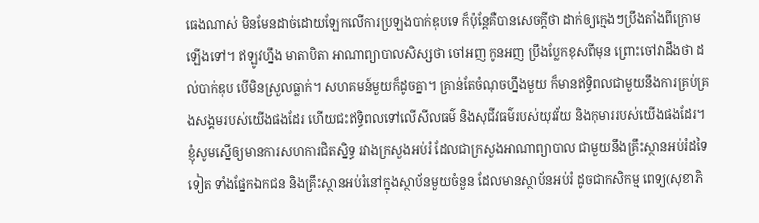ធេងណាស់ មិនមែនដាច់ដោយឡែកលើការប្រឡងបាក់ឌុបទេ ក៏ប៉ុន្តែគឺបានសេចក្តីថា ដាក់ឲ្យក្មេងៗប្រឹងតាំងពីក្រោមឡើងទៅ។ ឥឡូវហ្នឹង មាតាបិតា អាណាព្យាបាលសិស្សថា ចៅអញ កូនអញ ប្រឹងប្លែកខុសពីមុន ព្រោះចៅវាដឹងថា ដល់បាក់ឌុប បើមិនស្រួលធ្លាក់។ សហគមន៍មួយក៏ដូចគ្នា។ គ្រាន់តែចំណុចហ្នឹងមួយ ក៏មានឥទ្ធិពលជាមួយនឹងការគ្រប់គ្រងសង្គមរបស់យើងផងដែរ ហើយជះឥទ្ធិពលទៅលើសីលធម៌ និងសុជីវធម៌របស់យុវវ័យ និងកុមាររបស់យើងផងដែរ។ ខ្ញុំសូមស្នើឲ្យមានការសហការជិតស្និទ្ធ រវាងក្រសួងអប់រំ ដែលជាក្រសួងអាណាព្យាបាល ជាមួយនឹងគ្រឹះស្ថានអប់រំដទៃទៀត ទាំងផ្នែកឯកជន និងគ្រឹះស្ថានអប់រំនៅក្នុងស្ថាប័នមួយចំនួន ដែលមានស្ថាប័នអប់រំ ដូចជាកសិកម្ម ពេទ្យ(សុខាភិ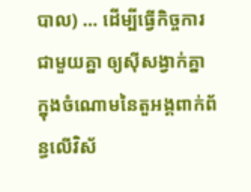បាល) … ដើម្បីធ្វើកិច្ចការជាមួយគ្នា ឲ្យស៊ីសង្វាក់គ្នា ក្នុងចំណោមនៃតួអង្គពាក់ព័ន្ធលើវិស័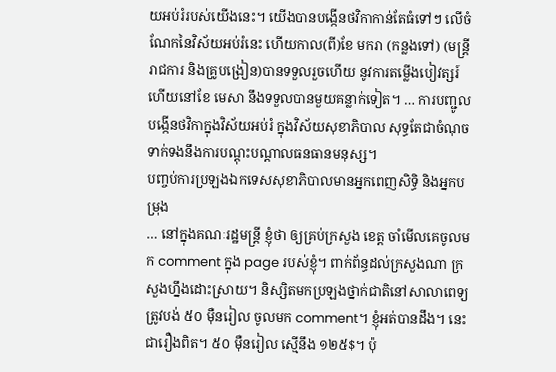យអប់រំរបស់យើងនេះ។ យើងបានបង្កើនថវិកាកាន់តែធំទៅៗ លើចំណែកនៃវិស័យអប់រំនេះ ហើយកាល(ពី)ខែ មករា (កន្លងទៅ) (មន្ត្រីរាជការ និងគ្រូបង្រៀន)បានទទួលរួចហើយ នូវការតម្លើងបៀវត្សរ៍ ហើយនៅខែ មេសា នឹងទទួលបានមួយគន្លាក់ទៀត។ … ការបញ្ជូលបង្កើនថវិកាក្នុងវិស័យអប់រំ ក្នុងវិស័យសុខាភិបាល សុទ្ធតែជាចំណុចទាក់ទងនឹងការបណ្តុះបណ្តាលធនធានមនុស្ស។
បញ្ចប់ការប្រឡងឯកទេសសុខាភិបាលមានអ្នកពេញសិទ្ធិ និងអ្នកបម្រុង
… នៅក្នុងគណៈរដ្ឋមន្ត្រី ខ្ញុំថា ឲ្យគ្រប់ក្រសួង ខេត្ត ចាំមើលគេចូលមក comment ក្នុង page របស់ខ្ញុំ។ ពាក់ព័ន្ធដល់ក្រសួងណា ក្រសួងហ្នឹងដោះស្រាយ។ និស្សិតមកប្រឡងថ្នាក់ជាតិនៅសាលាពេទ្យ ត្រូវបង់ ៥០ ម៉ឺនរៀល ចូលមក comment។ ខ្ញុំអត់បានដឹង។ នេះជារឿងពិត។ ៥០ ម៉ឺនរៀល ស្មើនឹង ១២៥$។ ប៉ុ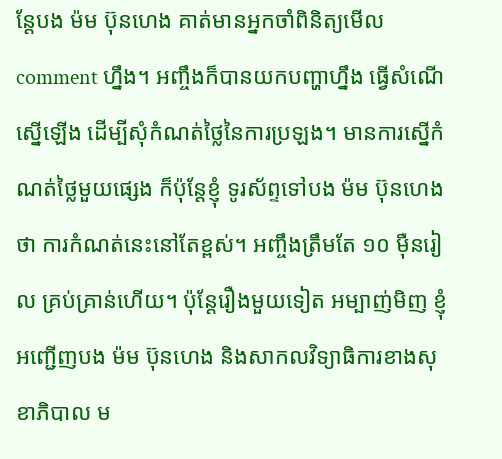ន្តែបង ម៉ម ប៊ុនហេង គាត់មានអ្នកចាំពិនិត្យមើល comment ហ្នឹង។ អញ្ចឹងក៏បានយកបញ្ហាហ្នឹង ធ្វើសំណើស្នើឡើង ដើម្បីសុំកំណត់ថ្លៃនៃការប្រឡង។ មានការស្នើកំណត់ថ្លៃមួយផ្សេង ក៏ប៉ុន្តែខ្ញុំ ទូរស័ព្ទទៅបង ម៉ម ប៊ុនហេង ថា ការកំណត់នេះនៅតែខ្ពស់។ អញ្ចឹងត្រឹមតែ ១០ ម៉ឺនរៀល គ្រប់គ្រាន់ហើយ។ ប៉ុន្តែរឿងមួយទៀត អម្បាញ់មិញ ខ្ញុំអញ្ជើញបង ម៉ម ប៊ុនហេង និងសាកលវិទ្យាធិការខាងសុខាភិបាល ម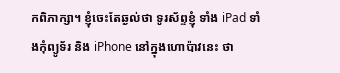កពិភាក្សា។ ខ្ញុំចេះតែឆ្ងល់ថា ទូរស័ព្ទខ្ញុំ ទាំង iPad ទាំងកុំព្យូទ័រ និង iPhone នៅក្នុងហោប៉ាវនេះ ថា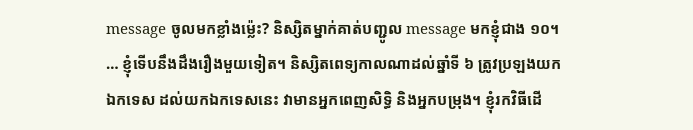message ចូលមកខ្លាំងម៉្លេះ? និស្សិតម្នាក់គាត់បញ្ជូល message មកខ្ញុំជាង ១០។ … ខ្ញុំទើបនឹងដឹងរឿងមួយទៀត។ និស្សិតពេទ្យកាលណាដល់ឆ្នាំទី ៦ ត្រូវប្រឡងយកឯកទេស ដល់យកឯកទេសនេះ វាមានអ្នកពេញសិទ្ធិ និងអ្នកបម្រុង។ ខ្ញុំរកវិធីដើ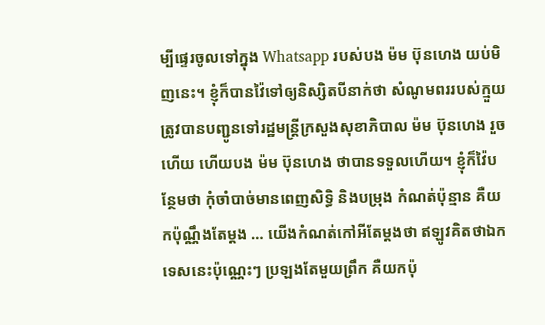ម្បីផ្ទេរចូលទៅក្នុង Whatsapp របស់បង ម៉ម ប៊ុនហេង យប់មិញនេះ។ ខ្ញុំក៏បានវ៉ៃទៅឲ្យនិស្សិតបីនាក់ថា សំណូមពររបស់ក្មួយត្រូវបានបញ្ជូនទៅរដ្ឋមន្ត្រីក្រសួងសុខាភិបាល ម៉ម ប៊ុនហេង រួចហើយ ហើយបង ម៉ម ប៊ុនហេង ថាបានទទួលហើយ។ ខ្ញុំក៏វ៉ៃបន្ថែមថា កុំចាំបាច់មានពេញសិទ្ធិ និងបម្រុង កំណត់ប៉ុន្មាន គឺយកប៉ុណ្ណឹងតែម្តង … យើងកំណត់កៅអីតែម្តងថា ឥឡូវគិតថាឯកទេសនេះប៉ុណ្ណេះៗ ប្រឡងតែមួយព្រឹក គឺយកប៉ុ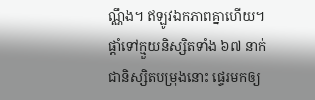ណ្ណឹង។ ឥឡូវឯកភាពគ្នាហើយ។ ផ្តាំទៅក្មួយនិស្សិតទាំង ៦៧ នាក់ ជានិស្សិតបម្រុងនោះ ផ្ទេរមកឲ្យ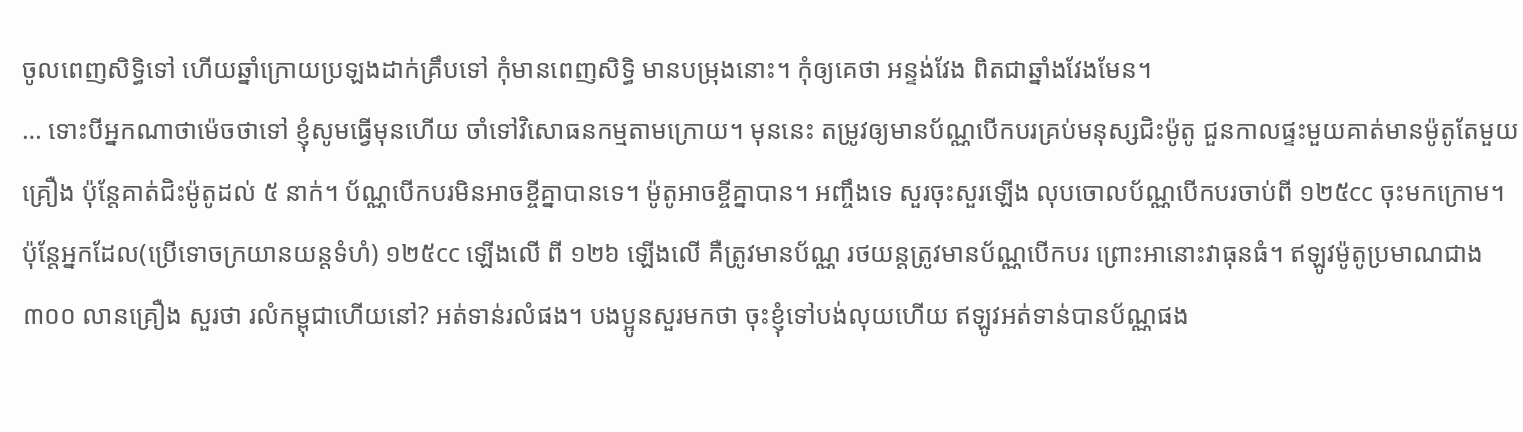ចូលពេញសិទ្ធិទៅ ហើយឆ្នាំក្រោយប្រឡងដាក់គ្រឹបទៅ កុំមានពេញសិទ្ធិ មានបម្រុងនោះ។ កុំឲ្យគេថា អន្ទង់វែង ពិតជាឆ្នាំងវែងមែន។
… ទោះបីអ្នកណាថាម៉េចថាទៅ ខ្ញុំសូមធ្វើមុនហើយ ចាំទៅវិសោធនកម្មតាមក្រោយ។ មុននេះ តម្រូវឲ្យមានប័ណ្ណបើកបរគ្រប់មនុស្សជិះម៉ូតូ ជួនកាលផ្ទះមួយគាត់មានម៉ូតូតែមួយគ្រឿង ប៉ុន្តែគាត់ជិះម៉ូតូដល់ ៥ នាក់។ ប័ណ្ណបើកបរមិនអាចខ្ចីគ្នាបានទេ។ ម៉ូតូអាចខ្ចីគ្នាបាន។ អញ្ចឹងទេ សួរចុះសួរឡើង លុបចោលប័ណ្ណបើកបរចាប់ពី ១២៥cc ចុះមកក្រោម។ ប៉ុន្តែអ្នកដែល(ប្រើទោចក្រយានយន្តទំហំ) ១២៥cc ឡើងលើ ពី ១២៦ ឡើងលើ គឺត្រូវមានប័ណ្ណ រថយន្តត្រូវមានប័ណ្ណបើកបរ ព្រោះអានោះវាធុនធំ។ ឥឡូវម៉ូតូប្រមាណជាង ៣០០ លានគ្រឿង សួរថា រលំកម្ពុជាហើយនៅ? អត់ទាន់រលំផង។ បងប្អូនសួរមកថា ចុះខ្ញុំទៅបង់លុយហើយ ឥឡូវអត់ទាន់បានប័ណ្ណផង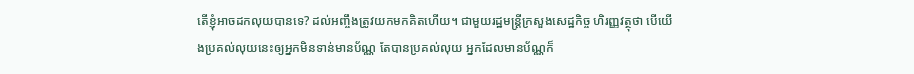តើខ្ញុំអាចដកលុយបានទេ? ដល់អញ្ចឹងត្រូវយកមកគិតហើយ។ ជាមួយរដ្ឋមន្ត្រីក្រសួងសេដ្ឋកិច្ច ហិរញ្ញវត្ថុថា បើយើងប្រគល់លុយនេះឲ្យអ្នកមិនទាន់មានប័ណ្ណ តែបានប្រគល់លុយ អ្នកដែលមានប័ណ្ណក៏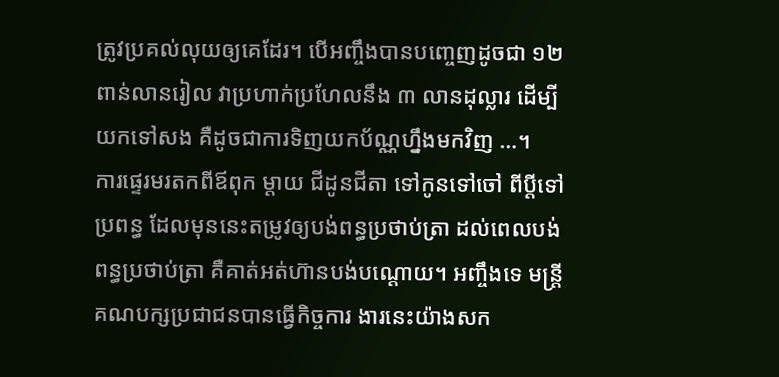ត្រូវប្រគល់លុយឲ្យគេដែរ។ បើអញ្ចឹងបានបញ្ចេញដូចជា ១២ ពាន់លានរៀល វាប្រហាក់ប្រហែលនឹង ៣ លានដុល្លារ ដើម្បីយកទៅសង គឺដូចជាការទិញយកប័ណ្ណហ្នឹងមកវិញ …។
ការផ្ទេរមរតកពីឪពុក ម្តាយ ជីដូនជីតា ទៅកូនទៅចៅ ពីប្តីទៅប្រពន្ធ ដែលមុននេះតម្រូវឲ្យបង់ពន្ធប្រថាប់ត្រា ដល់ពេលបង់ពន្ធប្រថាប់ត្រា គឺគាត់អត់ហ៊ានបង់បណ្តោយ។ អញ្ចឹងទេ មន្ត្រីគណបក្សប្រជាជនបានធ្វើកិច្ចការ ងារនេះយ៉ាងសក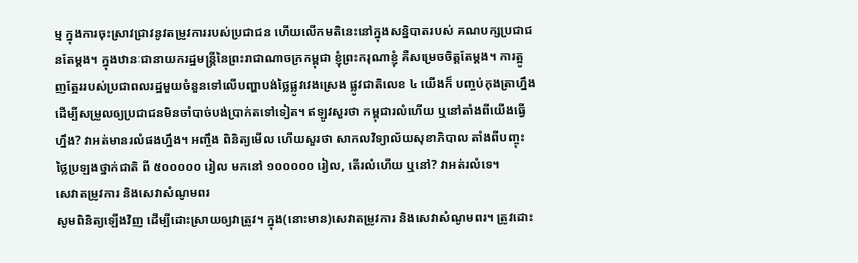ម្ម ក្នុងការចុះស្រាវជ្រាវនូវតម្រូវការរបស់ប្រជាជន ហើយលើកមតិនេះនៅក្នុងសន្និបាតរបស់ គណបក្សប្រជាជនតែម្ដង។ ក្នុងឋានៈជានាយករដ្ឋមន្រ្តីនៃព្រះរាជាណាចក្រកម្ពុជា ខ្ញុំព្រះករុណាខ្ញុំ គឺសម្រេចចិត្តតែម្ដង។ ការត្អូញត្អែររបស់ប្រជាពលរដ្ឋមួយចំនួនទៅលើបញ្ហាបង់ថ្លៃផ្លូវវេងស្រេង ផ្លូវជាតិលេខ ៤ យើងក៏ បញ្ចប់កុងត្រាហ្នឹង ដើម្បីសម្រួលឲ្យប្រជាជនមិនចាំបាច់បង់ប្រាក់តទៅទៀត។ ឥឡូវសួរថា កម្ពុជារលំហើយ ឬនៅតាំងពីយើងធ្វើហ្នឹង? វាអត់មានរលំផងហ្នឹង។ អញ្ចឹង ពិនិត្យមើល ហើយសួរថា សាកលវិទ្យាល័យសុខាភិបាល តាំងពីបញ្ចុះថ្លៃប្រឡងថ្នាក់ជាតិ ពី ៥០០០០០ រៀល មកនៅ ១០០០០០ រៀល, តើរលំហើយ ឬនៅ? វាអត់រលំទេ។
សេវាតម្រូវការ និងសេវាសំណូមពរ
សូមពិនិត្យឡើងវិញ ដើម្បីដោះស្រាយឲ្យវាត្រូវ។ ក្នុង(នោះមាន)សេវាតម្រូវការ និងសេវាសំណូមពរ។ ត្រូវដោះ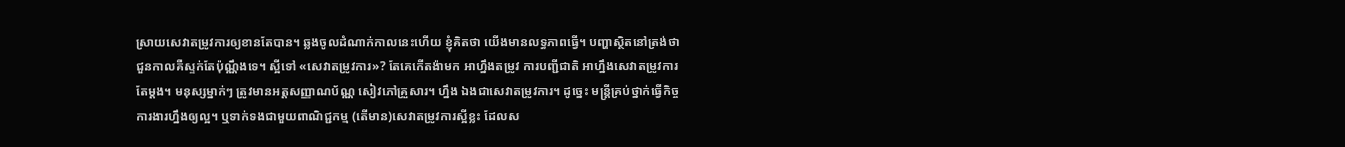ស្រាយសេវាតម្រូវការឲ្យខានតែបាន។ ឆ្លងចូលដំណាក់កាលនេះហើយ ខ្ញុំគិតថា យើងមានលទ្ធភាពធ្វើ។ បញ្ហាស្ថិតនៅត្រង់ថា ជួនកាលគឺស្ទក់តែប៉ុណ្ណឹងទេ។ ស្អីទៅ «សេវាតម្រូវការ»? តែគេកើតង៉ាមក អាហ្នឹងតម្រូវ ការបញ្ជីជាតិ អាហ្នឹងសេវាតម្រូវការតែម្ដង។ មនុស្សម្នាក់ៗ ត្រូវមានអត្តសញ្ញាណប័ណ្ណ សៀវភៅគ្រួសារ។ ហ្នឹង ឯងជាសេវាតម្រូវការ។ ដូច្នេះ មន្រ្តីគ្រប់ថ្នាក់ធ្វើកិច្ចការងារហ្នឹងឲ្យល្អ។ ឬទាក់ទងជាមួយពាណិជ្ជកម្ម (តើមាន)សេវាតម្រូវការស្អីខ្លះ ដែលស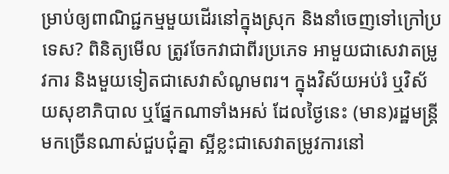ម្រាប់ឲ្យពាណិជ្ជកម្មមួយដើរនៅក្នុងស្រុក និងនាំចេញទៅក្រៅប្រទេស? ពិនិត្យមើល ត្រូវចែកវាជាពីរប្រភេទ អាមួយជាសេវាតម្រូវការ និងមួយទៀតជាសេវាសំណូមពរ។ ក្នុងវិស័យអប់រំ ឬវិស័យសុខាភិបាល ឬផ្នែកណាទាំងអស់ ដែលថ្ងៃនេះ (មាន)រដ្ឋមន្រ្តីមកច្រើនណាស់ជួបជុំគ្នា ស្អីខ្លះជាសេវាតម្រូវការនៅ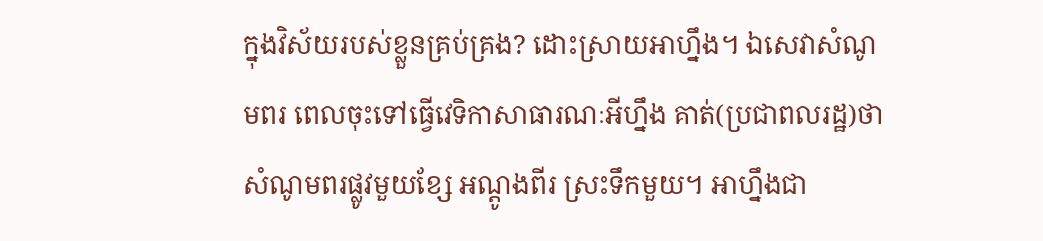ក្នុងវិស័យរបស់ខ្លួនគ្រប់គ្រង? ដោះស្រាយអាហ្នឹង។ ឯសេវាសំណូមពរ ពេលចុះទៅធ្វើវេទិកាសាធារណៈអីហ្នឹង គាត់(ប្រជាពលរដ្ឋ)ថា សំណូមពរផ្លូវមួយខ្សែ អណ្ដូងពីរ ស្រះទឹកមួយ។ អាហ្នឹងជា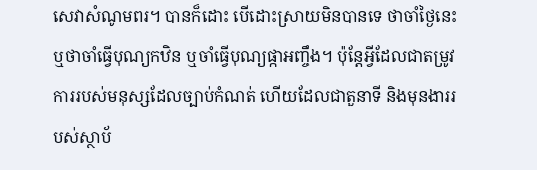សេវាសំណូមពរ។ បានក៏ដោះ បើដោះស្រាយមិនបានទេ ថាចាំថ្ងៃនេះ ឬថាចាំធ្វើបុណ្យកឋិន ឬចាំធ្វើបុណ្យផ្កាអញ្ចឹង។ ប៉ុន្តែអ្វីដែលជាតម្រូវការរបស់មនុស្សដែលច្បាប់កំណត់ ហើយដែលជាតួនាទី និងមុនងាររបស់ស្ថាប័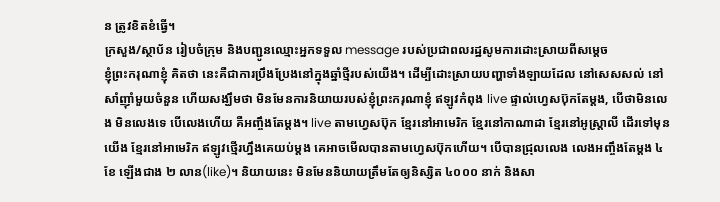ន ត្រូវខិតខំធ្វើ។
ក្រសួង/ស្ថាប័ន រៀបចំក្រុម និងបញ្ជូនឈ្មោះអ្នកទទួល message របស់ប្រជាពលរដ្ឋសូមការដោះស្រាយពីសម្តេច
ខ្ញុំព្រះករុណាខ្ញុំ គិតថា នេះគឺជាការប្រឹងប្រែងនៅក្នុងឆ្នាំថ្មីរបស់យើង។ ដើម្បីដោះស្រាយបញ្ហាទាំងឡាយដែល នៅសេសសល់ នៅសាំញ៉ាំមួយចំនួន ហើយសង្ឃឹមថា មិនមែនការនិយាយរបស់ខ្ញុំព្រះករុណាខ្ញុំ ឥឡូវកំពុង live ផ្ទាល់ហ្វេសប៊ុកតែម្ដង, បើថាមិនលេង មិនលេងទេ បើលេងហើយ គឺអញ្ចឹងតែម្ដង។ live តាមហ្វេសប៊ុក ខ្មែរនៅអាមេរិក ខ្មែរនៅកាណាដា ខ្មែរនៅអូស្រ្តាលី ដើរទៅមុនយើង ខ្មែរនៅអាមេរិក ឥឡូវថ្មើរហ្នឹងគេយប់ម្តង គេអាចមើលបានតាមហ្វេសប៊ុកហើយ។ បើបានជ្រុលលេង លេងអញ្ចឹងតែម្ដង ៤ ខែ ឡើងជាង ២ លាន(like)។ និយាយនេះ មិនមែននិយាយត្រឹមតែឲ្យនិស្សិត ៤០០០ នាក់ និងសា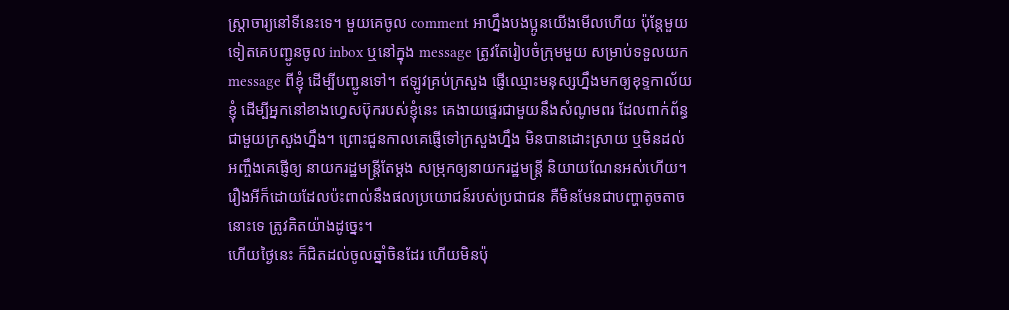ស្រ្តាចារ្យនៅទីនេះទេ។ មួយគេចូល comment អាហ្នឹងបងប្អូនយើងមើលហើយ ប៉ុន្តែមួយទៀតគេបញ្ជូនចូល inbox ឬនៅក្នុង message ត្រូវតែរៀបចំក្រុមមួយ សម្រាប់ទទួលយក message ពីខ្ញុំ ដើម្បីបញ្ជូនទៅ។ ឥឡូវគ្រប់ក្រសួង ផ្ញើឈ្មោះមនុស្សហ្នឹងមកឲ្យខុទ្ទកាល័យខ្ញុំ ដើម្បីអ្នកនៅខាងហ្វេសប៊ុករបស់ខ្ញុំនេះ គេងាយផ្ទេរជាមួយនឹងសំណូមពរ ដែលពាក់ព័ន្ធជាមួយក្រសួងហ្នឹង។ ព្រោះជួនកាលគេផ្ញើទៅក្រសួងហ្នឹង មិនបានដោះស្រាយ ឬមិនដល់ អញ្ចឹងគេផ្ញើឲ្យ នាយករដ្ឋមន្រ្តីតែម្ដង សម្រុកឲ្យនាយករដ្ឋមន្រ្តី និយាយណែនអស់ហើយ។ រឿងអីក៏ដោយដែលប៉ះពាល់នឹងផលប្រយោជន៍របស់ប្រជាជន គឺមិនមែនជាបញ្ហាតូចតាចនោះទេ ត្រូវគិតយ៉ាងដូច្នេះ។
ហើយថ្ងៃនេះ ក៏ជិតដល់ចូលឆ្នាំចិនដែរ ហើយមិនប៉ុ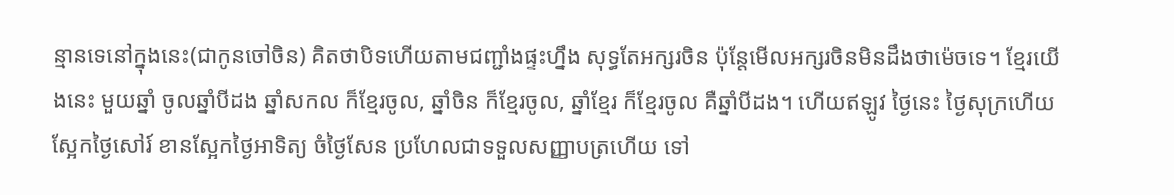ន្មានទេនៅក្នុងនេះ(ជាកូនចៅចិន) គិតថាបិទហើយតាមជញ្ជាំងផ្ទះហ្នឹង សុទ្ធតែអក្សរចិន ប៉ុន្តែមើលអក្សរចិនមិនដឹងថាម៉េចទេ។ ខ្មែរយើងនេះ មួយឆ្នាំ ចូលឆ្នាំបីដង ឆ្នាំសកល ក៏ខ្មែរចូល, ឆ្នាំចិន ក៏ខ្មែរចូល, ឆ្នាំខ្មែរ ក៏ខ្មែរចូល គឺឆ្នាំបីដង។ ហើយឥឡូវ ថ្ងៃនេះ ថ្ងៃសុក្រហើយ ស្អែកថ្ងៃសៅរ៍ ខានស្អែកថ្ងៃអាទិត្យ ចំថ្ងៃសែន ប្រហែលជាទទួលសញ្ញាបត្រហើយ ទៅ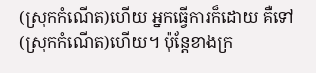(ស្រុកកំណើត)ហើយ អ្នកធ្វើការក៏ដោយ គឺទៅ(ស្រុកកំណើត)ហើយ។ ប៉ុន្តែខាងក្រ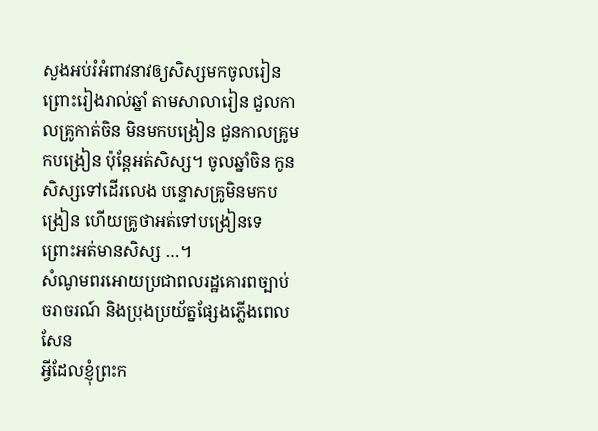សួងអប់រំអំពាវនាវឲ្យសិស្សមកចូលរៀន ព្រោះរៀងរាល់ឆ្នាំ តាមសាលារៀន ជួលកាលគ្រូកាត់ចិន មិនមកបង្រៀន ជួនកាលគ្រូមកបង្រៀន ប៉ុន្តែអត់សិស្ស។ ចូលឆ្នាំចិន កូនសិស្សទៅដើរលេង បន្ទោសគ្រូមិនមកបង្រៀន ហើយគ្រូថាអត់ទៅបង្រៀនទេ ព្រោះអត់មានសិស្ស …។
សំណូមពរអោយប្រជាពលរដ្ឋគោរពច្បាប់ចរាចរណ៍ និងប្រុងប្រយ័ត្នផ្សែងភ្លើងពេលសែន
អ្វីដែលខ្ញុំព្រះក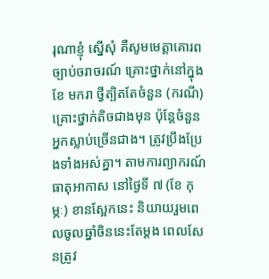រុណាខ្ញុំ ស្នើសុំ គឺសូមមេត្តាគោរពច្បាប់ចរាចរណ៍ គ្រោះថ្នាក់នៅក្នុង ខែ មករា ថ្វីត្បិតតែចំនួន (ករណី)គ្រោះថ្នាក់តិចជាងមុន ប៉ុន្តែចំនួនអ្នកស្លាប់ច្រើនជាង។ ត្រូវប្រឹងប្រែងទាំងអស់គ្នា។ តាមការព្យាករណ៍ធាតុអាកាស នៅថ្ងៃទី ៧ (ខែ កុម្ភៈ) ខានស្អែកនេះ និយាយរួមពេលចូលឆ្នាំចិននេះតែម្តង ពេលសែនត្រូវ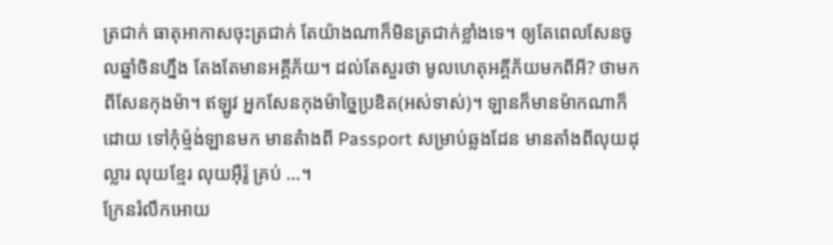ត្រជាក់ ធាតុអាកាសចុះត្រជាក់ តែយ៉ាងណាក៏មិនត្រជាក់ខ្លាំងទេ។ ឲ្យតែពេលសែនចូលឆ្នាំចិនហ្នឹង តែងតែមានអគ្គីភ័យ។ ដល់តែសួរថា មូលហេតុអគ្គីភ័យមកពីអី? ថាមកពីសែនកុងម៉ា។ ឥឡូវ អ្នកសែនកុងម៉ាច្នៃប្រឌិត(អស់ទាស់)។ ឡានក៏មានម៉ាកណាក៏ដោយ ទៅកុំម្ម៉ង់ឡានមក មានតំាងពី Passport សម្រាប់ឆ្លងដែន មានតាំងពីលុយដុល្លារ លុយខ្មែរ លុយអ៊ឺរ៉ូ គ្រប់ …។
ក្រែនរំលឹកអោយ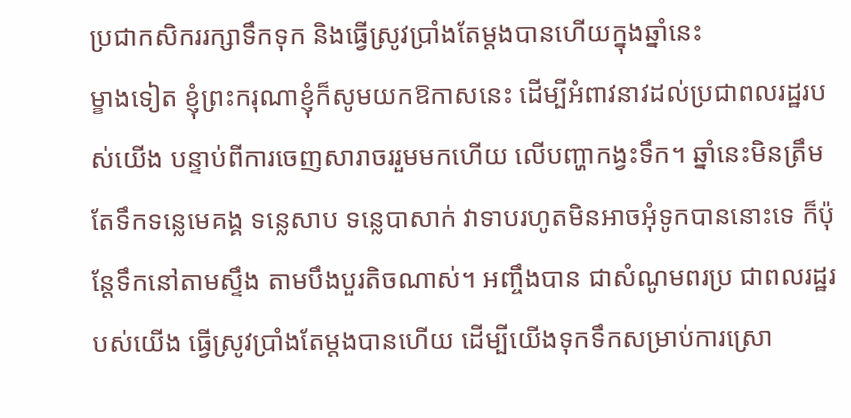ប្រជាកសិកររក្សាទឹកទុក និងធ្វើស្រូវប្រាំងតែម្តងបានហើយក្នុងឆ្នាំនេះ
ម្ខាងទៀត ខ្ញុំព្រះករុណាខ្ញុំក៏សូមយកឱកាសនេះ ដើម្បីអំពាវនាវដល់ប្រជាពលរដ្ឋរបស់យើង បន្ទាប់ពីការចេញសារាចររួមមកហើយ លើបញ្ហាកង្វះទឹក។ ឆ្នាំនេះមិនត្រឹមតែទឹកទន្លេមេគង្គ ទន្លេសាប ទន្លេបាសាក់ វាទាបរហូតមិនអាចអុំទូកបាននោះទេ ក៏ប៉ុន្តែទឹកនៅតាមស្ទឹង តាមបឹងបួរតិចណាស់។ អញ្ចឹងបាន ជាសំណូមពរប្រ ជាពលរដ្ឋរបស់យើង ធ្វើស្រូវប្រាំងតែម្តងបានហើយ ដើម្បីយើងទុកទឹកសម្រាប់ការស្រោ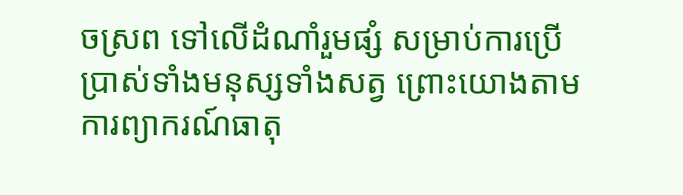ចស្រព ទៅលើដំណាំរួមផ្សំ សម្រាប់ការប្រើប្រាស់ទាំងមនុស្សទាំងសត្វ ព្រោះយោងតាមការព្យាករណ៍ធាតុ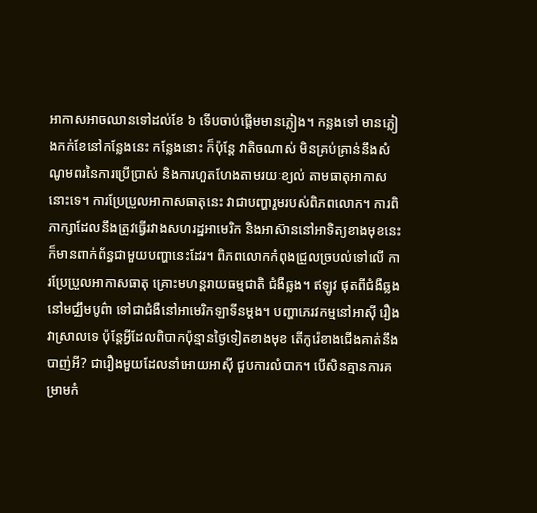អាកាសអាចឈានទៅដល់ខែ ៦ ទើបចាប់ផ្តើមមានភ្លៀង។ កន្លងទៅ មានភ្លៀងកក់ខែនៅកន្លែងនេះ កន្លែងនោះ ក៏ប៉ុន្តែ វាតិចណាស់ មិនគ្រប់គ្រាន់នឹងសំណូមពរនៃការប្រើប្រាស់ និងការហួតហែងតាមរយៈខ្យល់ តាមធាតុអាកាសនោះទេ។ ការប្រែប្រួលអាកាសធាតុនេះ វាជាបញ្ហារួមរបស់ពិភពលោក។ ការពិភាក្សាដែលនឹងត្រូវធ្វើរវាងសហរដ្ឋអាមេរិក និងអាស៊ាននៅអាទិត្យខាងមុខនេះ ក៏មានពាក់ព័ន្ធជាមួយបញ្ហានេះដែរ។ ពិភពលោកកំពុងជ្រួលច្របល់ទៅលើ ការប្រែប្រួលអាកាសធាតុ គ្រោះមហន្តរាយធម្មជាតិ ជំងឺឆ្លង។ ឥឡូវ ផុតពីជំងឺឆ្លងនៅមជ្ឈឹមបូព៌ា ទៅជាជំងឺនៅអាមេរិកឡាទីនម្តង។ បញ្ហាភេរវកម្មនៅអាស៊ី រឿងវាស្រាលទេ ប៉ុន្តែអ្វីដែលពិបាកប៉ុន្មានថ្ងៃទៀតខាងមុខ តើកូរ៉េខាងជើងគាត់នឹងបាញ់អី? ជារឿងមួយដែលនាំអោយអាស៊ី ជួបការលំបាក។ បើសិនគ្មានការគម្រាមកំ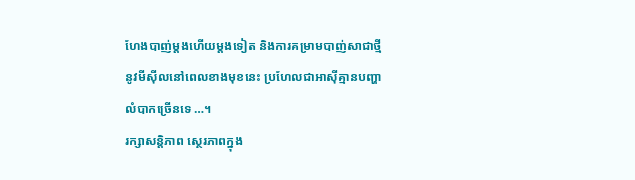ហែងបាញ់ម្តងហើយម្តងទៀត និងការគម្រាមបាញ់សាជាថ្មី នូវមីស៊ីលនៅពេលខាងមុខនេះ ប្រហែលជាអាស៊ីគ្មានបញ្ហាលំបាកច្រើនទេ …។
រក្សាសន្តិភាព ស្ថេរភាពក្នុង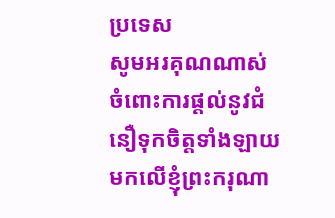ប្រទេស
សូមអរគុណណាស់ ចំពោះការផ្តល់នូវជំនឿទុកចិត្តទាំងឡាយមកលើខ្ញុំព្រះករុណា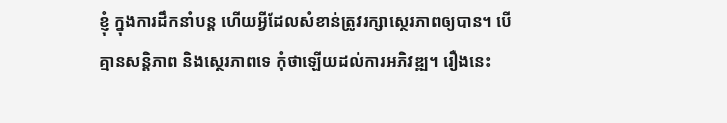ខ្ញុំ ក្នុងការដឹកនាំបន្ត ហើយអ្វីដែលសំខាន់ត្រូវរក្សាស្ថេរភាពឲ្យបាន។ បើគ្មានសន្តិភាព និងស្ថេរភាពទេ កុំថាឡើយដល់ការអភិវឌ្ឍ។ រឿងនេះ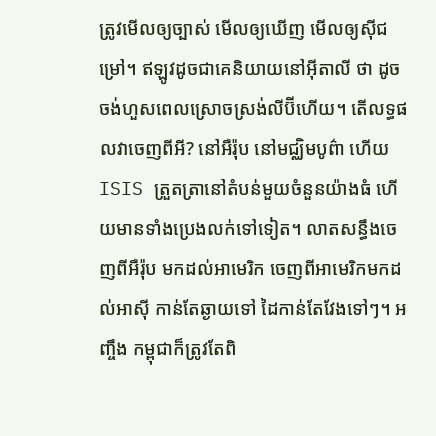ត្រូវមើលឲ្យច្បាស់ មើលឲ្យឃើញ មើលឲ្យស៊ីជម្រៅ។ ឥឡូវដូចជាគេនិយាយនៅអ៊ីតាលី ថា ដូចចង់ហួសពេលស្រោចស្រង់លីប៊ីហើយ។ តើលទ្ធផលវាចេញពីអី? នៅអឺរ៉ុប នៅមជ្ឈិមបូព៌ា ហើយ ISIS ត្រួតត្រានៅតំបន់មួយចំនួនយ៉ាងធំ ហើយមានទាំងប្រេងលក់ទៅទៀត។ លាតសន្ធឹងចេញពីអឺរ៉ុប មកដល់អាមេរិក ចេញពីអាមេរិកមកដល់អាស៊ី កាន់តែឆ្ងាយទៅ ដៃកាន់តែវែងទៅៗ។ អញ្ចឹង កម្ពុជាក៏ត្រូវតែពិ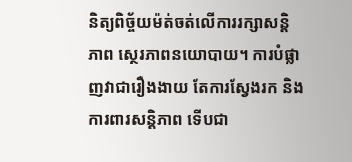និត្យពិច័្ចយម៉ត់ចត់លើការរក្សាសន្តិភាព ស្ថេរភាពនយោបាយ។ ការបំផ្លាញវាជារឿងងាយ តែការស្វែងរក និងការពារសន្តិភាព ទើបជា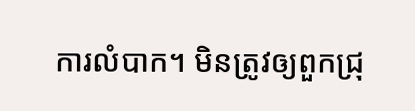ការលំបាក។ មិនត្រូវឲ្យពួកជ្រុ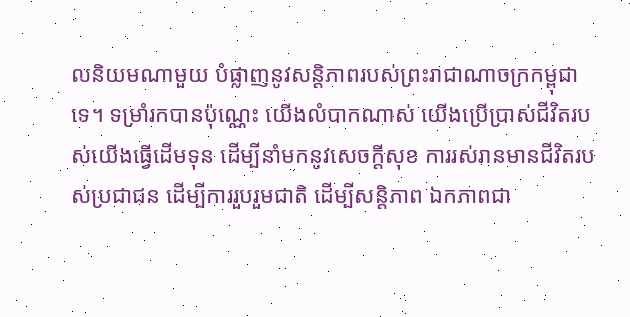លនិយមណាមួយ បំផ្លាញនូវសន្តិភាពរបស់ព្រះរាជាណាចក្រកម្ពុជាទេ។ ទម្រាំរកបានប៉ុណ្ណេះ យើងលំបាកណាស់ យើងប្រើប្រាស់ជីវិតរបស់យើងធ្វើដើមទុន ដើម្បីនាំមកនូវសេចក្តីសុខ ការរស់រានមានជីវិតរបស់ប្រជាជន ដើម្បីការរួបរួមជាតិ ដើម្បីសន្តិភាព ឯកភាពជា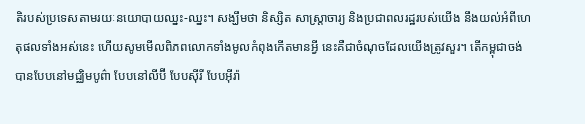តិរបស់ប្រទេសតាមរយៈនយោបាយឈ្នះ-ឈ្នះ។ សង្ឃឹមថា និស្សិត សាស្រ្តាចារ្យ និងប្រជាពលរដ្ឋរបស់យើង នឹងយល់អំពីហេតុផលទាំងអស់នេះ ហើយសូមមើលពិភពលោកទាំងមូលកំពុងកើតមានអ្វី នេះគឺជាចំណុចដែលយើងត្រូវសួរ។ តើកម្ពុជាចង់បានបែបនៅមជ្ឈិមបូព៌ា បែបនៅលីប៊ី បែបស៊ីរី បែបអ៊ីរ៉ា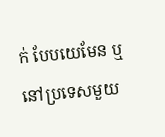ក់ បែបយេមែន ឬនៅប្រទេសមួយ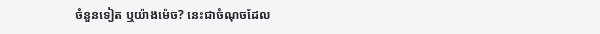ចំនួនទៀត ឬយ៉ាងម៉េច? នេះជាចំណុចដែល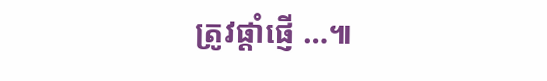ត្រូវផ្តាំផ្ញើ …៕